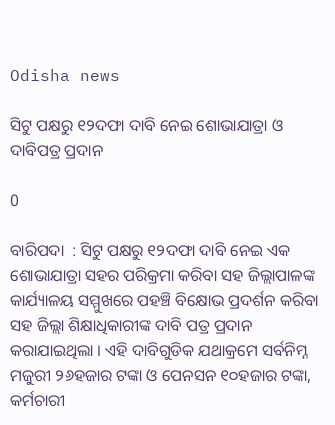Odisha news

ସିଟୁ ପକ୍ଷରୁ ୧୨ଦଫା ଦାବି ନେଇ ଶୋଭାଯାତ୍ରା ଓ ଦାବିପତ୍ର ପ୍ରଦାନ

0

ବାରିପଦା  : ସିଟୁ ପକ୍ଷରୁ ୧୨ଦଫା ଦାବି ନେଇ ଏକ ଶୋଭାଯାତ୍ରା ସହର ପରିକ୍ରମା କରିବା ସହ ଜିଲ୍ଲାପାଳଙ୍କ କାର୍ଯ୍ୟାଳୟ ସମ୍ମୁଖରେ ପହଞ୍ଚି ବିକ୍ଷୋଭ ପ୍ରଦର୍ଶନ କରିବା ସହ ଜିଲ୍ଲା ଶିକ୍ଷାଧିକାରୀଙ୍କ ଦାବି ପତ୍ର ପ୍ରଦାନ କରାଯାଇଥିଲା । ଏହି ଦାବିଗୁଡିକ ଯଥାକ୍ରମେ ସର୍ବନିମ୍ନ ମଜୁରୀ ୨୬ହଜାର ଟଙ୍କା ଓ ପେନସନ ୧୦ହଜାର ଟଙ୍କା, କର୍ମଚାରୀ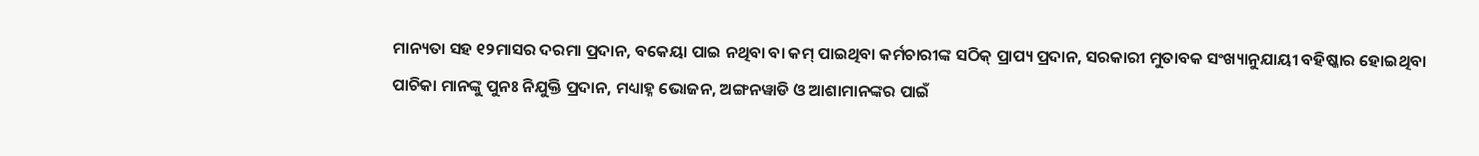ମାନ୍ୟତା ସହ ୧୨ମାସର ଦରମା ପ୍ରଦାନ, ବକେୟା ପାଇ ନଥିବା ବା କମ୍ ପାଇଥିବା କର୍ମଚାରୀଙ୍କ ସଠିକ୍ ପ୍ରାପ୍ୟ ପ୍ରଦାନ, ସରକାରୀ ମୁତାବକ ସଂଖ୍ୟାନୁଯାୟୀ ବହିଷ୍କାର ହୋଇଥିବା ପାଚିକା ମାନଙ୍କୁ ପୁନଃ ନିଯୁକ୍ତି ପ୍ରଦାନ, ମଧ୍ୟାହ୍ନ ଭୋଜନ, ଅଙ୍ଗନୱାଡି ଓ ଆଶାମାନଙ୍କର ପାଇଁ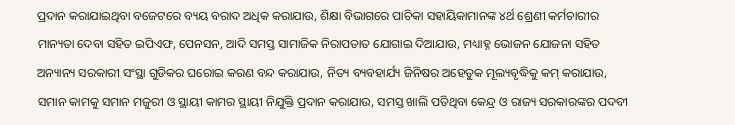ପ୍ରଦାନ କରାଯାଇଥିବା ବଜେଟରେ ବ୍ୟୟ ବରାଦ ଅଧିକ କରାଯାଉ, ଶିକ୍ଷା ବିଭାଗରେ ପାଚିକା ସହାୟିକାମାନଙ୍କ ୪ର୍ଥ ଶ୍ରେଣୀ କର୍ମଚାରୀର ମାନ୍ୟତା ଦେବା ସହିତ ଇପିଏଫ, ପେନସନ, ଆଦି ସମସ୍ତ ସାମାଜିକ ନିରାପତାତ ଯୋଗାଇ ଦିଆଯାଉ, ମଧ୍ୟାହ୍ନ ଭୋଜନ ଯୋଜନା ସହିତ ଅନ୍ୟାନ୍ୟ ସରକାରୀ ସଂସ୍ଥା ଗୁଡିକର ଘରୋଇ କରଣ ବନ୍ଦ କରାଯାଉ, ନିତ୍ୟ ବ୍ୟବହାର୍ଯ୍ୟ ଜିନିଷର ଅହେତୁକ ମୂଲ୍ୟବୃଦ୍ଧିକୁ କମ୍ କରାଯାଉ, ସମାନ କାମକୁ ସମାନ ମଜୁରୀ ଓ ସ୍ଥାୟୀ କାମର ସ୍ଥାୟୀ ନିଯୁକ୍ତି ପ୍ରଦାନ କରାଯାଉ, ସମସ୍ତ ଖାଲି ପଡିଥିବା କେନ୍ଦ୍ର ଓ ରାଜ୍ୟ ସରକାରଙ୍କର ପଦବୀ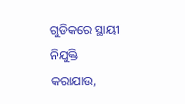ଗୁଡିକରେ ସ୍ଥାୟୀ ନିଯୁକ୍ତି କରାଯାଉ,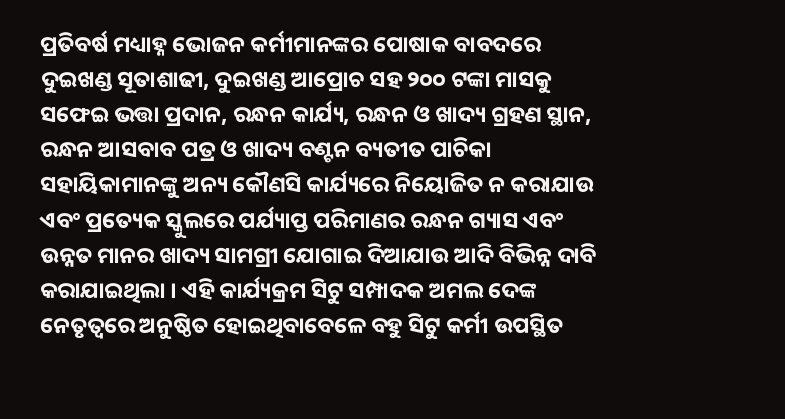ପ୍ରତିବର୍ଷ ମଧ୍ୟାହ୍ନ ଭୋଜନ କର୍ମୀମାନଙ୍କର ପୋଷାକ ବାବଦରେ ଦୁଇଖଣ୍ଡ ସୂତାଶାଢୀ, ଦୁଇଖଣ୍ଡ ଆପ୍ରୋଚ ସହ ୨୦୦ ଟଙ୍କା ମାସକୁ ସଫେଇ ଭତ୍ତା ପ୍ରଦାନ, ରନ୍ଧନ କାର୍ଯ୍ୟ, ରନ୍ଧନ ଓ ଖାଦ୍ୟ ଗ୍ରହଣ ସ୍ଥାନ, ରନ୍ଧନ ଆସବାବ ପତ୍ର ଓ ଖାଦ୍ୟ ବଣ୍ଟନ ବ୍ୟତୀତ ପାଚିକା ସହାୟିକାମାନଙ୍କୁ ଅନ୍ୟ କୌଣସି କାର୍ଯ୍ୟରେ ନିୟୋଜିତ ନ କରାଯାଉ ଏବଂ ପ୍ରତ୍ୟେକ ସ୍କୁଲରେ ପର୍ଯ୍ୟାପ୍ତ ପରିମାଣର ରନ୍ଧନ ଗ୍ୟାସ ଏବଂ ଉନ୍ନତ ମାନର ଖାଦ୍ୟ ସାମଗ୍ରୀ ଯୋଗାଇ ଦିଆଯାଉ ଆଦି ବିଭିନ୍ନ ଦାବି କରାଯାଇଥିଲା । ଏହି କାର୍ଯ୍ୟକ୍ରମ ସିଟୁ ସମ୍ପାଦକ ଅମଲ ଦେଙ୍କ ନେତୃତ୍ୱରେ ଅନୁଷ୍ଠିତ ହୋଇଥିବାବେଳେ ବହୁ ସିଟୁ କର୍ମୀ ଉପସ୍ଥିତ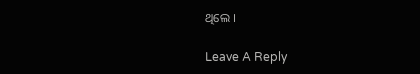ଥିଲେ ।

Leave A Reply